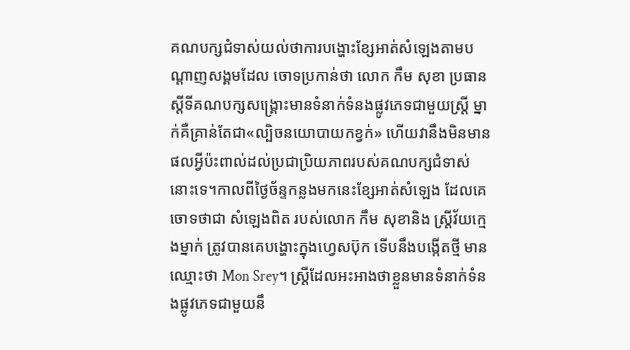គណបក្សជំទាស់យល់ថាការបង្ហោះខ្សែអាត់សំឡេងតាមបណ្ដាញសង្គមដែល ចោទប្រកាន់ថា លោក កឹម សុខា ប្រធានស្តីទីគណបក្សសង្គ្រោះមានទំនាក់ទំនងផ្លូវភេទជាមួយស្ត្រី ម្នាក់គឺគ្រាន់តែជា«ល្បិចនយោបាយកខ្វក់» ហើយវានឹងមិនមានផលអ្វីប៉ះពាល់ដល់ប្រជាប្រិយភាពរបស់គណបក្សជំទាស់ នោះទេ។កាលពីថ្ងៃច័ន្ទកន្លងមកនេះខ្សែអាត់សំឡេង ដែលគេចោទថាជា សំឡេងពិត របស់លោក កឹម សុខានិង ស្ត្រីវ័យក្មេងម្នាក់ ត្រូវបានគេបង្ហោះក្នុងហ្វេសប៊ុក ទើបនឹងបង្កើតថ្មី មានឈ្មោះថា Mon Srey។ ស្ត្រីដែលអះអាងថាខ្លួនមានទំនាក់ទំនងផ្លូវភេទជាមួយនឹ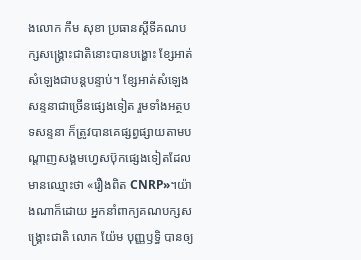ងលោក កឹម សុខា ប្រធានស្តីទីគណបក្សសង្គ្រោះជាតិនោះបានបង្ហោះ ខ្សែអាត់សំឡេងជាបន្តបន្ទាប់។ ខ្សែអាត់សំឡេងសន្ទនាជាច្រើនផ្សេងទៀត រួមទាំងអត្ថបទសន្ទនា ក៏ត្រូវបានគេផ្សព្វផ្សាយតាមបណ្តាញសង្គមហ្វេសប៊ុកផ្សេងទៀតដែល មានឈ្មោះថា «រឿងពិត CNRP»។យ៉ាងណាក៏ដោយ អ្នកនាំពាក្យគណបក្សសង្គ្រោះជាតិ លោក យ៉ែម បុញ្ញឫទ្ធិ បានឲ្យ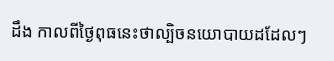ដឹង កាលពីថ្ងៃពុធនេះថាល្បិចនយោបាយដដែលៗ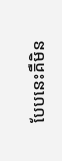បែបនេះគឺមិន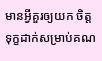មានអ្វីគួរឲ្យយក ចិត្តទុក្ខដាក់សម្រាប់គណ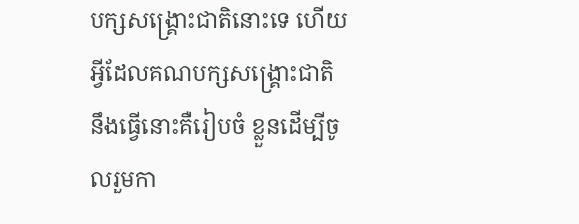បក្សសង្គ្រោះជាតិនោះទេ ហើយអ្វីដែលគណបក្សសង្គ្រោះជាតិ នឹងធ្វើនោះគឺរៀបចំ ខ្លួនដើម្បីចូលរួមកា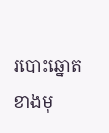របោះឆ្នោតខាងមុ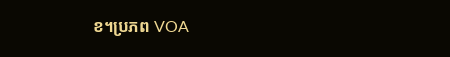ខ។ប្រភព VOA